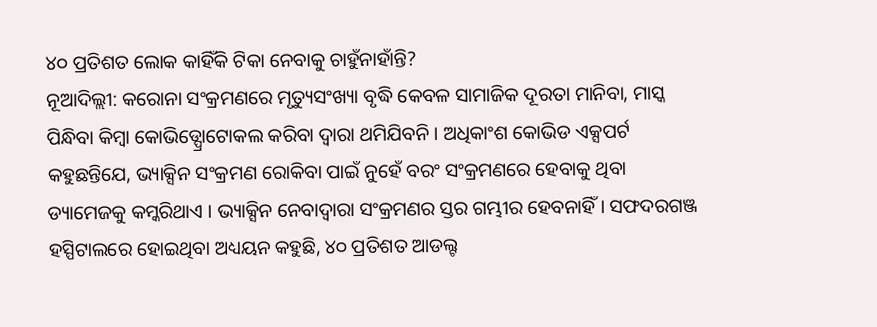୪୦ ପ୍ରତିଶତ ଲୋକ କାହିଁକି ଟିକା ନେବାକୁ ଚାହୁଁନାହାଁନ୍ତି?
ନୂଆଦିଲ୍ଲୀ: କରୋନା ସଂକ୍ରମଣରେ ମୃତ୍ୟୁସଂଖ୍ୟା ବୃଦ୍ଧି କେବଳ ସାମାଜିକ ଦୂରତା ମାନିବା, ମାସ୍କ ପିନ୍ଧିବା କିମ୍ବା କୋଭିଡ୍ପ୍ରୋଟୋକଲ କରିବା ଦ୍ୱାରା ଥମିଯିବନି । ଅଧିକାଂଶ କୋଭିଡ ଏକ୍ସପର୍ଟ କହୁଛନ୍ତିଯେ, ଭ୍ୟାକ୍ସିନ ସଂକ୍ରମଣ ରୋକିବା ପାଇଁ ନୁହେଁ ବରଂ ସଂକ୍ରମଣରେ ହେବାକୁ ଥିବା ଡ୍ୟାମେଜକୁ କମ୍କରିଥାଏ । ଭ୍ୟାକ୍ସିନ ନେବାଦ୍ୱାରା ସଂକ୍ରମଣର ସ୍ତର ଗମ୍ଭୀର ହେବନାହିଁ । ସଫଦରଗଞ୍ଜ ହସ୍ପିଟାଲରେ ହୋଇଥିବା ଅଧ୍ୟୟନ କହୁଛି, ୪୦ ପ୍ରତିଶତ ଆଡଲ୍ଟ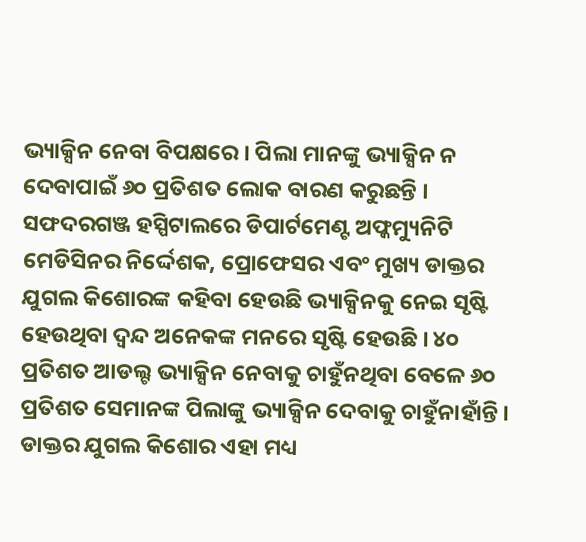ଭ୍ୟାକ୍ସିନ ନେବା ବିପକ୍ଷରେ । ପିଲା ମାନଙ୍କୁ ଭ୍ୟାକ୍ସିନ ନ ଦେବାପାଇଁ ୬୦ ପ୍ରତିଶତ ଲୋକ ବାରଣ କରୁଛନ୍ତି ।
ସଫଦରଗଞ୍ଜ ହସ୍ପିଟାଲରେ ଡିପାର୍ଟମେଣ୍ଟ ଅଫ୍କମ୍ୟୁନିଟି ମେଡିସିନର ନିର୍ଦ୍ଦେଶକ, ପ୍ରୋଫେସର ଏବଂ ମୁଖ୍ୟ ଡାକ୍ତର ଯୁଗଲ କିଶୋରଙ୍କ କହିବା ହେଉଛି ଭ୍ୟାକ୍ସିନକୁ ନେଇ ସୃଷ୍ଟି ହେଉଥିବା ଦ୍ୱନ୍ଦ ଅନେକଙ୍କ ମନରେ ସୃଷ୍ଟି ହେଉଛି । ୪୦ ପ୍ରତିଶତ ଆଡଲ୍ଟ ଭ୍ୟାକ୍ସିନ ନେବାକୁ ଚାହୁଁନଥିବା ବେଳେ ୬୦ ପ୍ରତିଶତ ସେମାନଙ୍କ ପିଲାଙ୍କୁ ଭ୍ୟାକ୍ସିନ ଦେବାକୁ ଚାହୁଁନାହାଁନ୍ତି । ଡାକ୍ତର ଯୁଗଲ କିଶୋର ଏହା ମଧ୍ୟ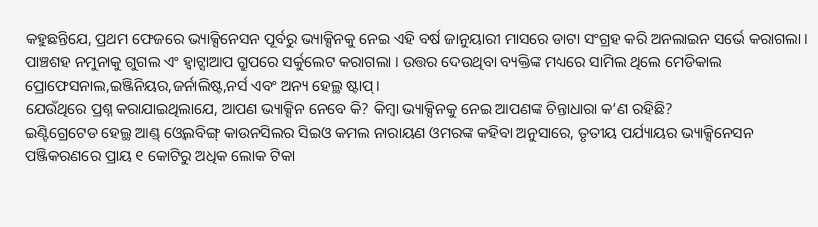କହୁଛନ୍ତିଯେ, ପ୍ରଥମ ଫେଜରେ ଭ୍ୟାକ୍ସିନେସନ ପୂର୍ବରୁ ଭ୍ୟାକ୍ସିନକୁ ନେଇ ଏହି ବର୍ଷ ଜାନୁୟାରୀ ମାସରେ ଡାଟା ସଂଗ୍ରହ କରି ଅନଲାଇନ ସର୍ଭେ କରାଗଲା । ପାଞ୍ଚଶହ ନମୁନାକୁ ଗୁଗଲ ଏଂ ହ୍ୱାଟ୍ସାଆପ ଗ୍ରୁପରେ ସର୍କୁଲେଟ କରାଗଲା । ଉତ୍ତର ଦେଉଥିବା ବ୍ୟକ୍ତିଙ୍କ ମଧ୍ୟରେ ସାମିଲ ଥିଲେ ମେଡିକାଲ ପ୍ରୋଫେସନାଲ,ଇଞ୍ଜିନିୟର,ଜର୍ନାଲିଷ୍ଟ,ନର୍ସ ଏବଂ ଅନ୍ୟ ହେଲ୍ଥ ଷ୍ଟାପ୍।
ଯେଉଁଥିରେ ପ୍ରଶ୍ନ କରାଯାଇଥିଲାଯେ, ଆପଣ ଭ୍ୟାକ୍ସିନ ନେବେ କି? କିମ୍ବା ଭ୍ୟାକ୍ସିନକୁ ନେଇ ଆପଣଙ୍କ ଚିନ୍ତାଧାରା କ’ଣ ରହିଛି?
ଇଣ୍ଟିଗ୍ରେଟେଡ ହେଲ୍ଥ ଆଣ୍ଡ୍ ଓ୍ୱେଲବିଙ୍ଗ୍ କାଉନସିଲର ସିଇଓ କମଲ ନାରାୟଣ ଓମରଙ୍କ କହିବା ଅନୁସାରେ, ତୃତୀୟ ପର୍ଯ୍ୟାୟର ଭ୍ୟାକ୍ସିନେସନ ପଞ୍ଜିକରଣରେ ପ୍ରାୟ ୧ କୋଟିରୁ ଅଧିକ ଲୋକ ଟିକା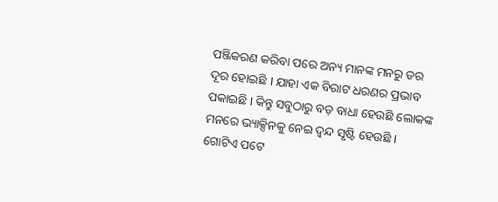ପଞ୍ଜିକରଣ କରିବା ପରେ ଅନ୍ୟ ମାନଙ୍କ ମନରୁ ଡର ଦୂର ହୋଇଛି । ଯାହା ଏକ ବିରାଟ ଧରଣର ପ୍ରଭାବ ପକାଇଛି । କିନ୍ତୁ ସବୁଠାରୁ ବଡ଼ ବାଧା ହେଉଛି ଲୋକଙ୍କ ମନରେ ଭ୍ୟାକ୍ସିନକୁ ନେଇ ଦ୍ୱନ୍ଦ ସୃଷ୍ଟି ହେଉଛି ।
ଗୋଟିଏ ପଟେ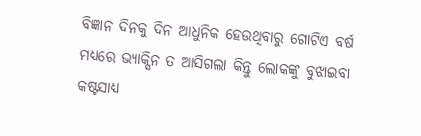ବିଜ୍ଞାନ ଦିନକୁ ଦିନ ଆଧୁନିକ ହେଉଥିବାରୁ ଗୋଟିଏ ବର୍ଷ ମଧ୍ୟରେ ଭ୍ୟାକ୍ସିନ ତ ଆସିଗଲା କିନ୍ତୁ ଲୋକଙ୍କୁ ବୁଝାଇବା କଷ୍ଟସାଧ୍ୟ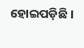ହୋଇପଡ଼ିଛି ।